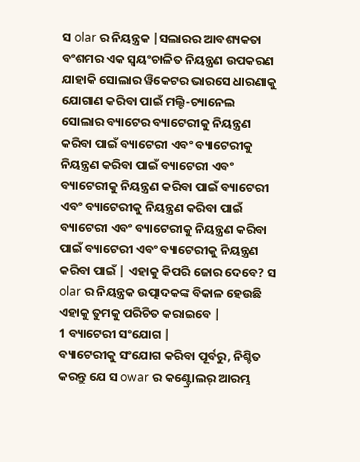ସ olar ର ନିୟନ୍ତ୍ରକ |ସଲାରର ଆବଶ୍ୟକତା ବଂଶମର ଏକ ସ୍ୱୟଂଚାଳିତ ନିୟନ୍ତ୍ରଣ ଉପକରଣ ଯାହାକି ସୋଲାର ୱିକେଟର ଭାରସେ ଧାରଣାକୁ ଯୋଗାଣ କରିବା ପାଇଁ ମଲ୍ଟି-ଚ୍ୟାନେଲ ସୋଲାର ବ୍ୟାଟେର ବ୍ୟାଟେରୀକୁ ନିୟନ୍ତ୍ରଣ କରିବା ପାଇଁ ବ୍ୟାଟେରୀ ଏବଂ ବ୍ୟାଟେରୀକୁ ନିୟନ୍ତ୍ରଣ କରିବା ପାଇଁ ବ୍ୟାଟେରୀ ଏବଂ ବ୍ୟାଟେରୀକୁ ନିୟନ୍ତ୍ରଣ କରିବା ପାଇଁ ବ୍ୟାଟେରୀ ଏବଂ ବ୍ୟାଟେରୀକୁ ନିୟନ୍ତ୍ରଣ କରିବା ପାଇଁ ବ୍ୟାଟେରୀ ଏବଂ ବ୍ୟାଟେରୀକୁ ନିୟନ୍ତ୍ରଣ କରିବା ପାଇଁ ବ୍ୟାଟେରୀ ଏବଂ ବ୍ୟାଟେରୀକୁ ନିୟନ୍ତ୍ରଣ କରିବା ପାଇଁ | ଏହାକୁ କିପରି ଜୋର ଦେବେ? ସ olar ର ନିୟନ୍ତ୍ରକ ଉତ୍ପାଦକଙ୍କ ବିକାଳ ହେଉଛି ଏହାକୁ ତୁମକୁ ପରିଚିତ କରାଇବେ |
1 ବ୍ୟାଟେରୀ ସଂଯୋଗ |
ବ୍ୟାଟେରୀକୁ ସଂଯୋଗ କରିବା ପୂର୍ବରୁ, ନିଶ୍ଚିତ କରନ୍ତୁ ଯେ ସ owar ର କଣ୍ଟ୍ରୋଲର୍ ଆରମ୍ଭ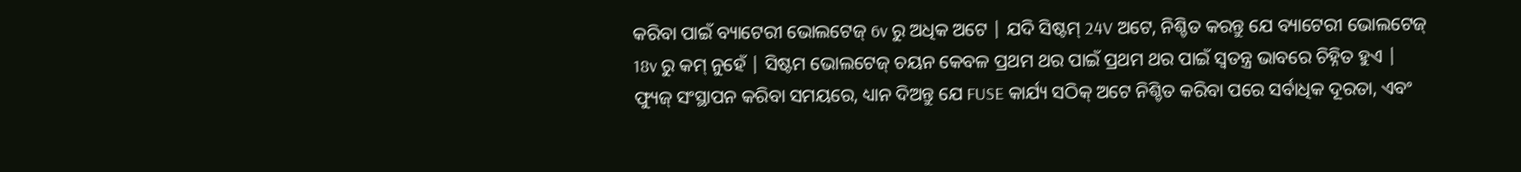କରିବା ପାଇଁ ବ୍ୟାଟେରୀ ଭୋଲଟେଜ୍ 6v ରୁ ଅଧିକ ଅଟେ | ଯଦି ସିଷ୍ଟମ୍ 24V ଅଟେ, ନିଶ୍ଚିତ କରନ୍ତୁ ଯେ ବ୍ୟାଟେରୀ ଭୋଲଟେଜ୍ 18v ରୁ କମ୍ ନୁହେଁ | ସିଷ୍ଟମ ଭୋଲଟେଜ୍ ଚୟନ କେବଳ ପ୍ରଥମ ଥର ପାଇଁ ପ୍ରଥମ ଥର ପାଇଁ ସ୍ୱତନ୍ତ୍ର ଭାବରେ ଚିହ୍ନିତ ହୁଏ | ଫ୍ୟୁଜ୍ ସଂସ୍ଥାପନ କରିବା ସମୟରେ, ଧ୍ୟାନ ଦିଅନ୍ତୁ ଯେ FUSE କାର୍ଯ୍ୟ ସଠିକ୍ ଅଟେ ନିଶ୍ଚିତ କରିବା ପରେ ସର୍ବାଧିକ ଦୂରତା, ଏବଂ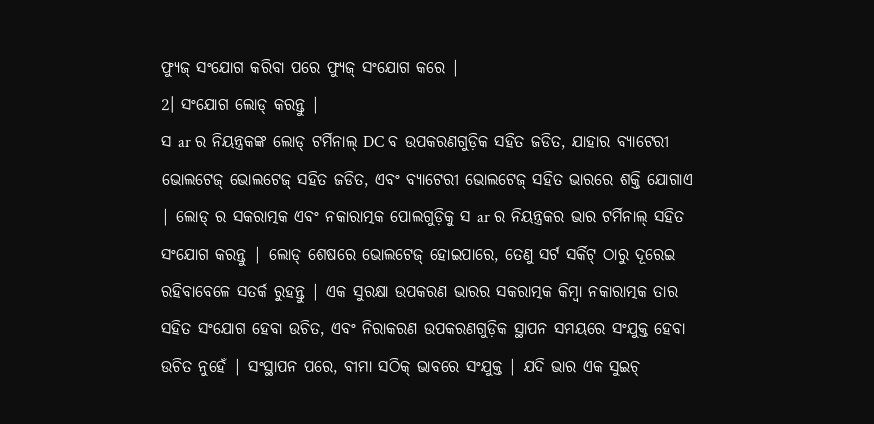ଫ୍ୟୁଜ୍ ସଂଯୋଗ କରିବା ପରେ ଫ୍ୟୁଜ୍ ସଂଯୋଗ କରେ |
2। ସଂଯୋଗ ଲୋଡ୍ କରନ୍ତୁ |
ସ ar ର ନିୟନ୍ତ୍ରକଙ୍କ ଲୋଡ୍ ଟର୍ମିନାଲ୍ DC ବ ଉପକରଣଗୁଡ଼ିକ ସହିତ ଜଡିତ, ଯାହାର ବ୍ୟାଟେରୀ ଭୋଲଟେଜ୍ ଭୋଲଟେଜ୍ ସହିତ ଜଡିତ, ଏବଂ ବ୍ୟାଟେରୀ ଭୋଲଟେଜ୍ ସହିତ ଭାରରେ ଶକ୍ତି ଯୋଗାଏ | ଲୋଡ୍ ର ସକରାତ୍ମକ ଏବଂ ନକାରାତ୍ମକ ପୋଲଗୁଡ଼ିକୁ ସ ar ର ନିୟନ୍ତ୍ରକର ଭାର ଟର୍ମିନାଲ୍ ସହିତ ସଂଯୋଗ କରନ୍ତୁ | ଲୋଡ୍ ଶେଷରେ ଭୋଲଟେଜ୍ ହୋଇପାରେ, ତେଣୁ ସର୍ଟ ସର୍କିଟ୍ ଠାରୁ ଦୂରେଇ ରହିବାବେଳେ ସତର୍କ ରୁହନ୍ତୁ | ଏକ ସୁରକ୍ଷା ଉପକରଣ ଭାରର ସକରାତ୍ମକ କିମ୍ବା ନକାରାତ୍ମକ ତାର ସହିତ ସଂଯୋଗ ହେବା ଉଚିତ, ଏବଂ ନିରାକରଣ ଉପକରଣଗୁଡ଼ିକ ସ୍ଥାପନ ସମୟରେ ସଂଯୁକ୍ତ ହେବା ଉଚିତ ନୁହେଁ | ସଂସ୍ଥାପନ ପରେ, ବୀମା ସଠିକ୍ ଭାବରେ ସଂଯୁକ୍ତ | ଯଦି ଭାର ଏକ ସୁଇଚ୍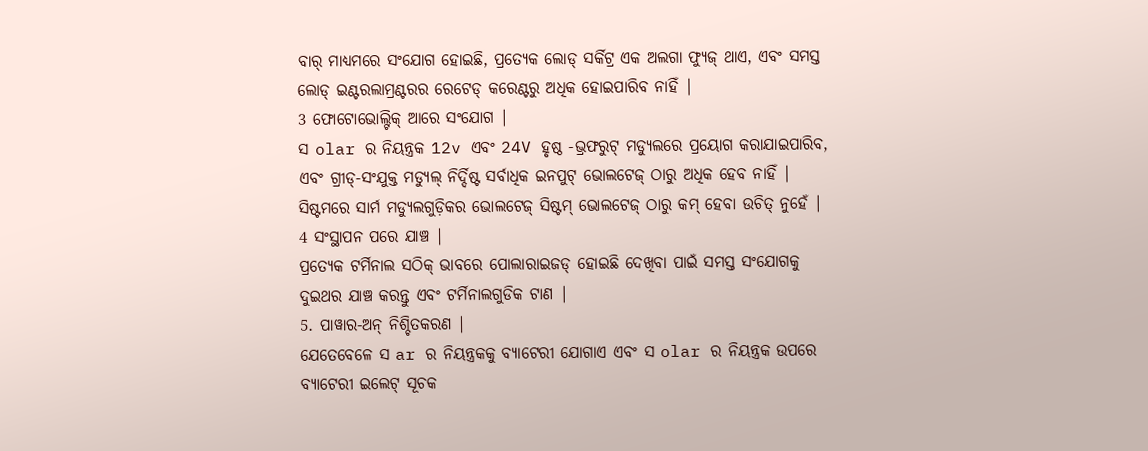ବାର୍ ମାଧ୍ୟମରେ ସଂଯୋଗ ହୋଇଛି, ପ୍ରତ୍ୟେକ ଲୋଡ୍ ସର୍କିଟ୍ର ଏକ ଅଲଗା ଫ୍ୟୁଜ୍ ଥାଏ, ଏବଂ ସମସ୍ତ ଲୋଡ୍ ଇଣ୍ଟରଲାମ୍ରଣ୍ଟରର ରେଟେଡ୍ କରେଣ୍ଟରୁ ଅଧିକ ହୋଇପାରିବ ନାହିଁ |
3 ଫୋଟୋଭୋଲ୍ଟିକ୍ ଆରେ ସଂଯୋଗ |
ସ olar ର ନିୟନ୍ତ୍ରକ 12v ଏବଂ 24V ହୃଷ୍ଠ -ଭ୍ରଫରୁଟ୍ ମଡ୍ୟୁଲରେ ପ୍ରୟୋଗ କରାଯାଇପାରିବ, ଏବଂ ଗ୍ରୀଡ୍-ସଂଯୁକ୍ତ ମଡ୍ୟୁଲ୍ ନିର୍ଦ୍ଦିଷ୍ଟ ସର୍ବାଧିକ ଇନପୁଟ୍ ଭୋଲଟେଜ୍ ଠାରୁ ଅଧିକ ହେବ ନାହିଁ | ସିଷ୍ଟମରେ ସାର୍ମ ମଡ୍ୟୁଲଗୁଡ଼ିକର ଭୋଲଟେଜ୍ ସିଷ୍ଟମ୍ ଭୋଲଟେଜ୍ ଠାରୁ କମ୍ ହେବା ଉଚିତ୍ ନୁହେଁ |
4 ସଂସ୍ଥାପନ ପରେ ଯାଞ୍ଚ |
ପ୍ରତ୍ୟେକ ଟର୍ମିନାଲ ସଠିକ୍ ଭାବରେ ପୋଲାରାଇଜଡ୍ ହୋଇଛି ଦେଖିବା ପାଇଁ ସମସ୍ତ ସଂଯୋଗକୁ ଦୁଇଥର ଯାଞ୍ଚ କରନ୍ତୁ ଏବଂ ଟର୍ମିନାଲଗୁଡିକ ଟାଣ |
5. ପାୱାର-ଅନ୍ ନିଶ୍ଚିତକରଣ |
ଯେତେବେଳେ ସ ar ର ନିୟନ୍ତ୍ରକକୁ ବ୍ୟାଟେରୀ ଯୋଗାଏ ଏବଂ ସ olar ର ନିୟନ୍ତ୍ରକ ଉପରେ ବ୍ୟାଟେରୀ ଇଲେଟ୍ ସୂଚକ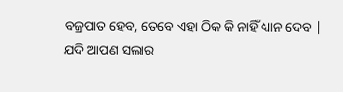ବଜ୍ରପାତ ହେବ, ତେବେ ଏହା ଠିକ କି ନାହିଁ ଧ୍ୟାନ ଦେବ |
ଯଦି ଆପଣ ସଲାର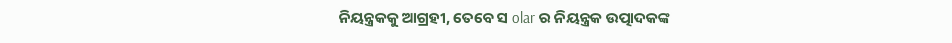ନିୟନ୍ତ୍ରକକୁ ଆଗ୍ରହୀ, ତେବେ ସ olar ର ନିୟନ୍ତ୍ରକ ଉତ୍ପାଦକଙ୍କ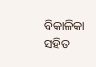ବିକାଳିକା ସହିତ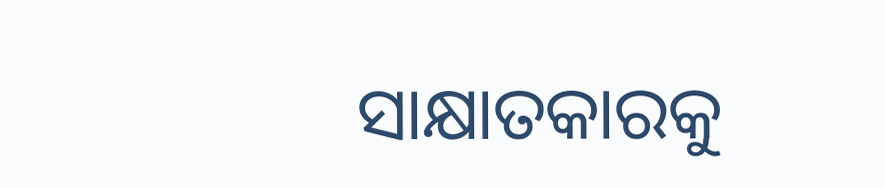ସାକ୍ଷାତକାରକୁ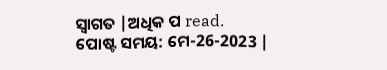ସ୍ୱାଗତ |ଅଧିକ ପ read.
ପୋଷ୍ଟ ସମୟ: ମେ-26-2023 |